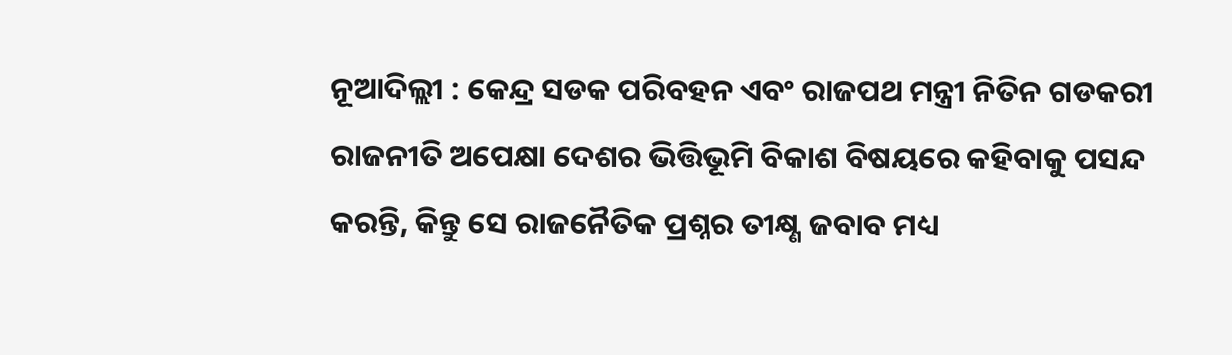ନୂଆଦିଲ୍ଲୀ : କେନ୍ଦ୍ର ସଡକ ପରିବହନ ଏବଂ ରାଜପଥ ମନ୍ତ୍ରୀ ନିତିନ ଗଡକରୀ ରାଜନୀତି ଅପେକ୍ଷା ଦେଶର ଭିତ୍ତିଭୂମି ବିକାଶ ବିଷୟରେ କହିବାକୁ ପସନ୍ଦ କରନ୍ତି, କିନ୍ତୁ ସେ ରାଜନୈତିକ ପ୍ରଶ୍ନର ତୀକ୍ଷ୍ଣ ଜବାବ ମଧ୍ୟ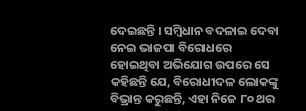ଦେଇଛନ୍ତି । ସମ୍ବିଧାନ ବଦଳାଇ ଦେବା ନେଇ ଭାଜପା ବିରୋଧରେ ହୋଇଥିବା ଅଭିଯୋଗ ଉପରେ ସେ କହିଛନ୍ତି ଯେ, ବିରୋଧୀଦଳ ଲୋକଙ୍କୁ ବିଭ୍ରାନ୍ତ କରୁଛନ୍ତି, ଏହା ନିଜେ ୮୦ ଥର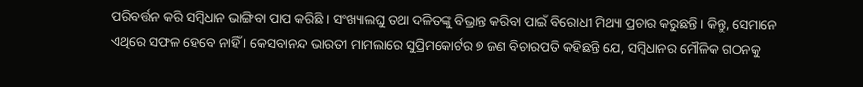ପରିବର୍ତ୍ତନ କରି ସମ୍ବିଧାନ ଭାଙ୍ଗିବା ପାପ କରିଛି । ସଂଖ୍ୟାଲଘୁ ତଥା ଦଳିତଙ୍କୁ ବିଭ୍ରାନ୍ତ କରିବା ପାଇଁ ବିରୋଧୀ ମିଥ୍ୟା ପ୍ରଚାର କରୁଛନ୍ତି । କିନ୍ତୁ, ସେମାନେ ଏଥିରେ ସଫଳ ହେବେ ନାହିଁ । କେସବାନନ୍ଦ ଭାରତୀ ମାମଲାରେ ସୁପ୍ରିମକୋର୍ଟର ୭ ଜଣ ବିଚାରପତି କହିଛନ୍ତି ଯେ, ସମ୍ବିଧାନର ମୌଳିକ ଗଠନକୁ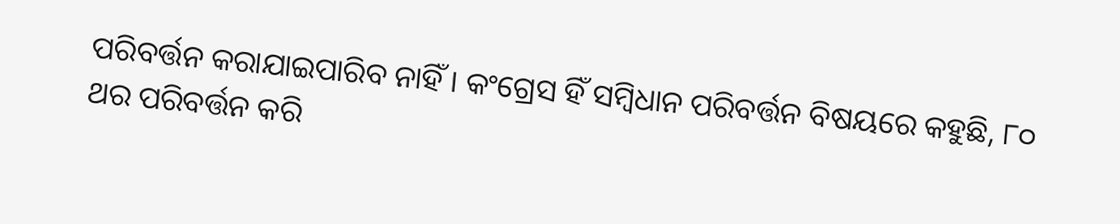ପରିବର୍ତ୍ତନ କରାଯାଇପାରିବ ନାହିଁ । କଂଗ୍ରେସ ହିଁ ସମ୍ବିଧାନ ପରିବର୍ତ୍ତନ ବିଷୟରେ କହୁଛି, ୮୦ ଥର ପରିବର୍ତ୍ତନ କରି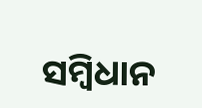ସମ୍ବିଧାନ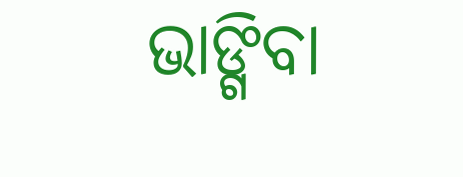ଭାଙ୍ଗିବା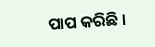ପାପ କରିଛି ।